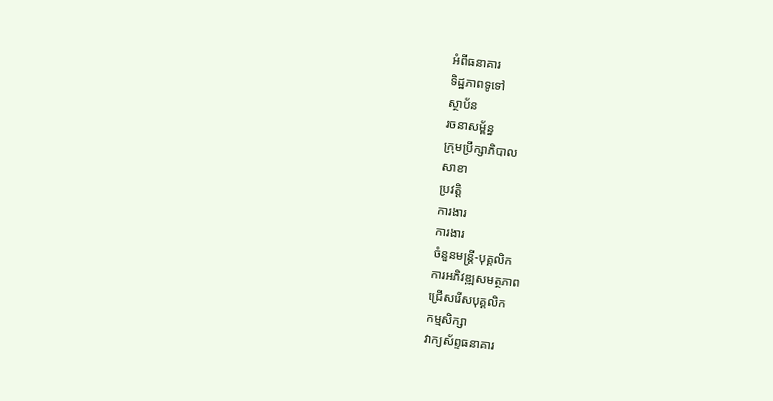អំពីធនាគារ
ទិដ្ឋភាពទូទៅ
ស្ថាប័ន
រចនាសម្ព័ន្ធ
ក្រុមប្រឹក្សាភិបាល
សាខា
ប្រវត្តិ
ការងារ
ការងារ
ចំនួនមន្ត្រី-បុគ្គលិក
ការអភិវឌ្ឍសមត្ថភាព
ជ្រើសរើសបុគ្គលិក
កម្មសិក្សា
វាក្យស័ព្ទធនាគារ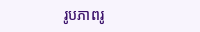រូបភាពរូ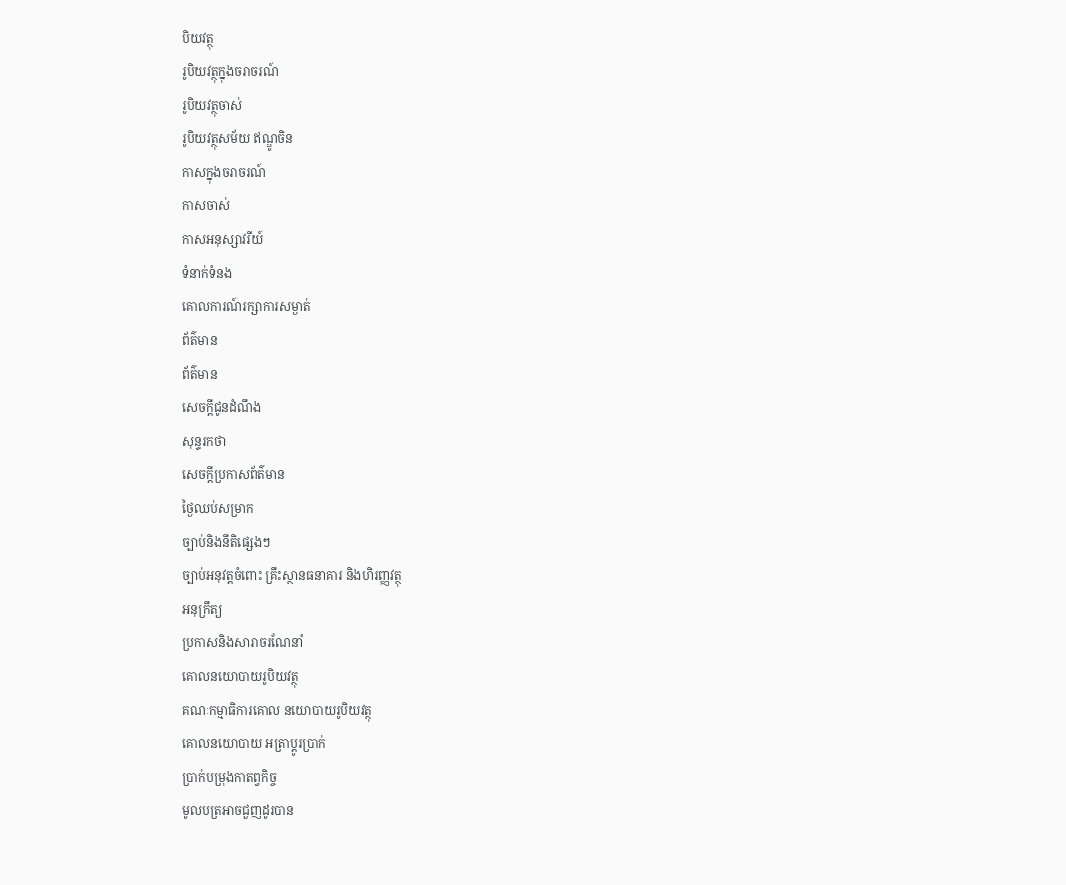បិយវត្ថុ
រូបិយវត្ថុក្នុងចរាចរណ៍
រូបិយវត្ថុចាស់
រូបិយវត្ថុសម័យ ឥណ្ឌូចិន
កាសក្នុងចរាចរណ៍
កាសចាស់
កាសអនុស្សាវរីយ៍
ទំនាក់ទំនង
គោលការណ៍រក្សាការសម្ងាត់
ព័ត៌មាន
ព័ត៌មាន
សេចក្តីជូនដំណឹង
សុន្ទរកថា
សេចក្តីប្រកាសព័ត៌មាន
ថ្ងៃឈប់សម្រាក
ច្បាប់និងនីតិផ្សេងៗ
ច្បាប់អនុវត្តចំពោះ គ្រឹះស្ថានធនាគារ និងហិរញ្ញវត្ថុ
អនុក្រឹត្យ
ប្រកាសនិងសារាចរណែនាំ
គោលនយោបាយរូបិយវត្ថុ
គណៈកម្មាធិការគោល នយោបាយរូបិយវត្ថុ
គោលនយោបាយ អត្រាប្តូរប្រាក់
ប្រាក់បម្រុងកាតព្វកិច្ច
មូលបត្រអាចជួញដូរបាន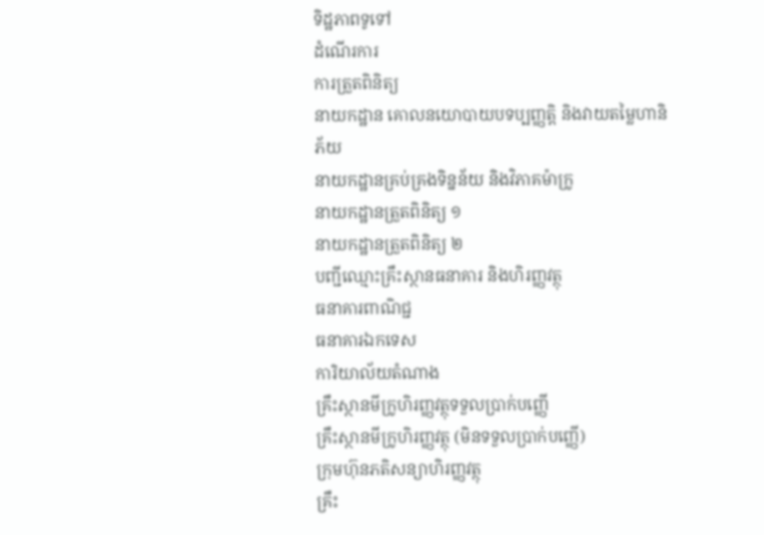ទិដ្ឋភាពទូទៅ
ដំណើរការ
ការត្រួតពិនិត្យ
នាយកដ្ឋាន គោលនយោបាយបទប្បញ្ញត្តិ និងវាយតម្លៃហានិភ័យ
នាយកដ្ឋានគ្រប់គ្រងទិន្នន័យ និងវិភាគម៉ាក្រូ
នាយកដ្ឋានត្រួតពិនិត្យ ១
នាយកដ្ឋានត្រួតពិនិត្យ ២
បញ្ជីឈ្មោះគ្រឹះស្ថានធនាគារ និងហិរញ្ញវត្ថុ
ធនាគារពាណិជ្ជ
ធនាគារឯកទេស
ការិយាល័យតំណាង
គ្រឹះស្ថានមីក្រូហិរញ្ញវត្ថុទទួលប្រាក់បញ្ញើ
គ្រឹះស្ថានមីក្រូហិរញ្ញវត្ថុ (មិនទទួលប្រាក់បញ្ញើ)
ក្រុមហ៊ុនភតិសន្យាហិរញ្ញវត្ថុ
គ្រឹះ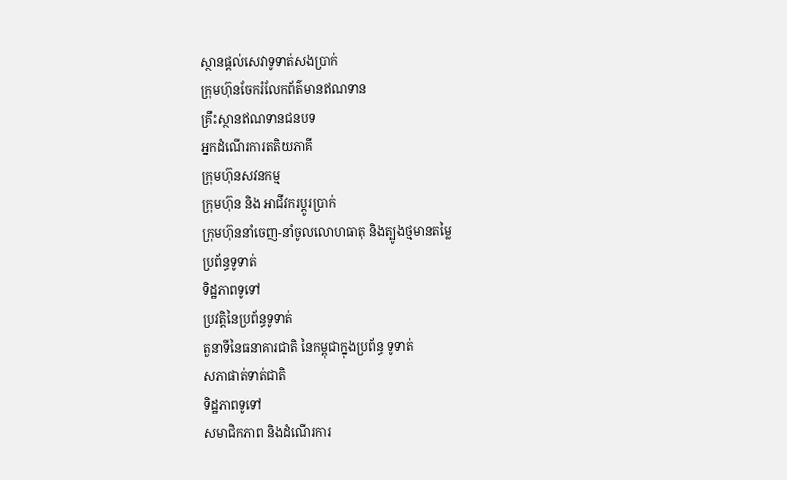ស្ថានផ្ដល់សេវាទូទាត់សងប្រាក់
ក្រុមហ៊ុនចែករំលែកព័ត៌មានឥណទាន
គ្រឹះស្ថានឥណទានជនបទ
អ្នកដំណើរការតតិយភាគី
ក្រុមហ៊ុនសវនកម្ម
ក្រុមហ៊ុន និង អាជីវករប្តូរប្រាក់
ក្រុមហ៊ុននាំចេញ-នាំចូលលោហធាតុ និងត្បូងថ្មមានតម្លៃ
ប្រព័ន្ធទូទាត់
ទិដ្ឋភាពទូទៅ
ប្រវត្តិនៃប្រព័ន្ធទូទាត់
តួនាទីនៃធនាគារជាតិ នៃកម្ពុជាក្នុងប្រព័ន្ធ ទូទាត់
សភាផាត់ទាត់ជាតិ
ទិដ្ឋភាពទូទៅ
សមាជិកភាព និងដំណើរការ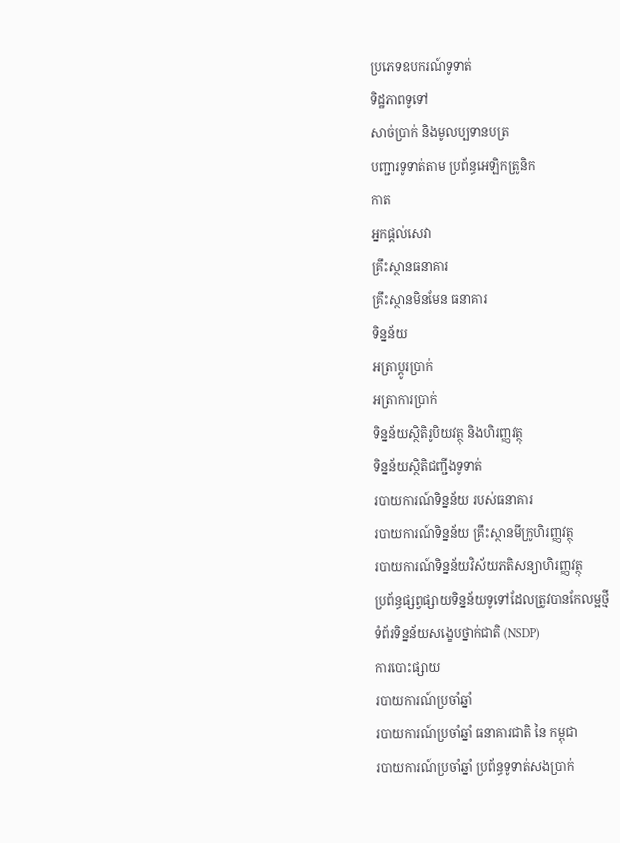ប្រភេទឧបករណ៍ទូទាត់
ទិដ្ឋភាពទូទៅ
សាច់ប្រាក់ និងមូលប្បទានបត្រ
បញ្ជារទូទាត់តាម ប្រព័ន្ធអេឡិកត្រូនិក
កាត
អ្នកផ្តល់សេវា
គ្រឹះស្ថានធនាគារ
គ្រឹះស្ថានមិនមែន ធនាគារ
ទិន្នន័យ
អត្រាប្តូរបា្រក់
អត្រាការប្រាក់
ទិន្នន័យស្ថិតិរូបិយវត្ថុ និងហិរញ្ញវត្ថុ
ទិន្នន័យស្ថិតិជញ្ជីងទូទាត់
របាយការណ៍ទិន្នន័យ របស់ធនាគារ
របាយការណ៍ទិន្នន័យ គ្រឹះស្ថានមីក្រូហិរញ្ញវត្ថុ
របាយការណ៍ទិន្នន័យវិស័យភតិសន្យាហិរញ្ញវត្ថុ
ប្រព័ន្ធផ្សព្វផ្សាយទិន្នន័យទូទៅដែលត្រូវបានកែលម្អថ្មី
ទំព័រទិន្នន័យសង្ខេបថ្នាក់ជាតិ (NSDP)
ការបោះផ្សាយ
របាយការណ៍ប្រចាំឆ្នាំ
របាយការណ៍ប្រចាំឆ្នាំ ធនាគារជាតិ នៃ កម្ពុជា
របាយការណ៍ប្រចាំឆ្នាំ ប្រព័ន្ធទូទាត់សងប្រាក់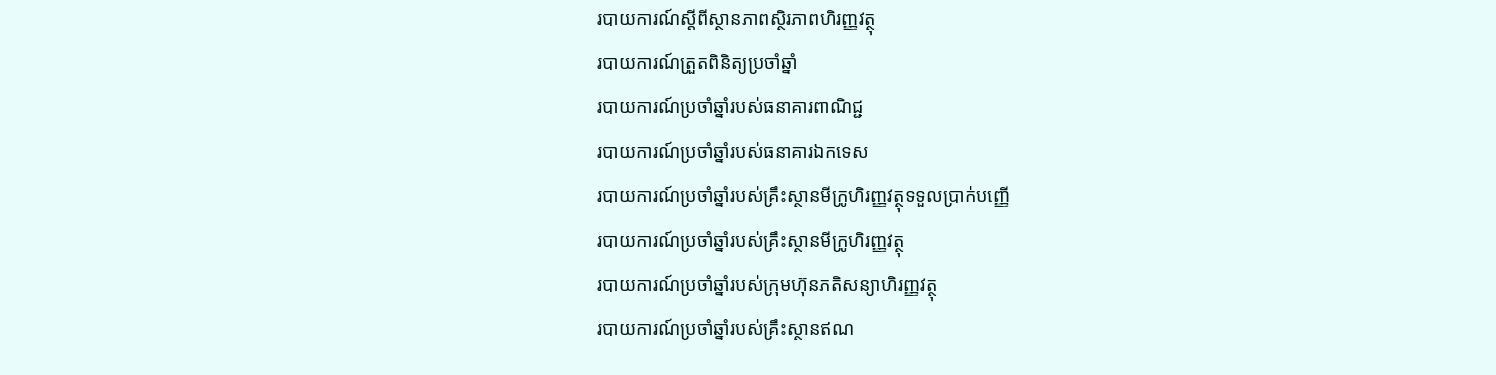របាយការណ៍ស្តីពីស្ថានភាពស្ថិរភាពហិរញ្ញវត្ថុ
របាយការណ៍ត្រួតពិនិត្យប្រចាំឆ្នាំ
របាយការណ៍ប្រចាំឆ្នាំរបស់ធនាគារពាណិជ្ជ
របាយការណ៍ប្រចាំឆ្នាំរបស់ធនាគារឯកទេស
របាយការណ៍ប្រចាំឆ្នាំរបស់គ្រឹះស្ថានមីក្រូហិរញ្ញវត្ថុទទួលប្រាក់បញ្ញើ
របាយការណ៍ប្រចាំឆ្នាំរបស់គ្រឹះស្ថានមីក្រូហិរញ្ញវត្ថុ
របាយការណ៍ប្រចាំឆ្នាំរបស់ក្រុមហ៊ុនភតិសន្យាហិរញ្ញវត្ថុ
របាយការណ៍ប្រចាំឆ្នាំរបស់គ្រឹះស្ថានឥណ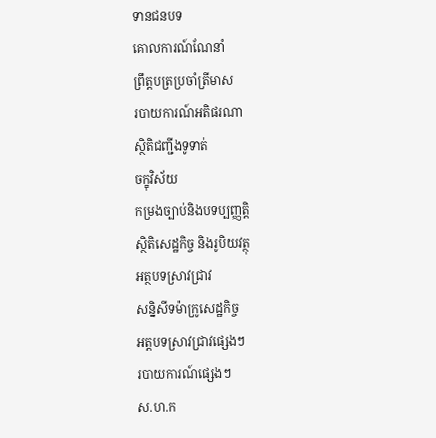ទានជនបទ
គោលការណ៍ណែនាំ
ព្រឹត្តបត្រប្រចាំត្រីមាស
របាយការណ៍អតិផរណា
ស្ថិតិជញ្ជីងទូទាត់
ចក្ខុវិស័យ
កម្រងច្បាប់និងបទប្បញ្ញត្តិ
ស្ថិតិសេដ្ឋកិច្ច និងរូបិយវត្ថុ
អត្ថបទស្រាវជ្រាវ
សន្និសីទម៉ាក្រូសេដ្ឋកិច្ច
អត្តបទស្រាវជ្រាវផ្សេងៗ
របាយការណ៍ផ្សេងៗ
ស.ហ.ក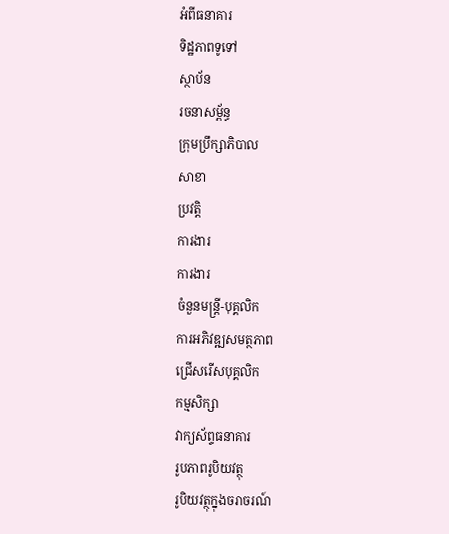អំពីធនាគារ
ទិដ្ឋភាពទូទៅ
ស្ថាប័ន
រចនាសម្ព័ន្ធ
ក្រុមប្រឹក្សាភិបាល
សាខា
ប្រវត្តិ
ការងារ
ការងារ
ចំនួនមន្ត្រី-បុគ្គលិក
ការអភិវឌ្ឍសមត្ថភាព
ជ្រើសរើសបុគ្គលិក
កម្មសិក្សា
វាក្យស័ព្ទធនាគារ
រូបភាពរូបិយវត្ថុ
រូបិយវត្ថុក្នុងចរាចរណ៍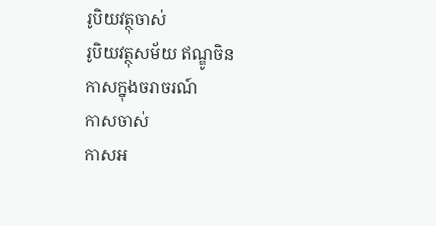រូបិយវត្ថុចាស់
រូបិយវត្ថុសម័យ ឥណ្ឌូចិន
កាសក្នុងចរាចរណ៍
កាសចាស់
កាសអ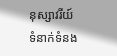នុស្សាវរីយ៍
ទំនាក់ទំនង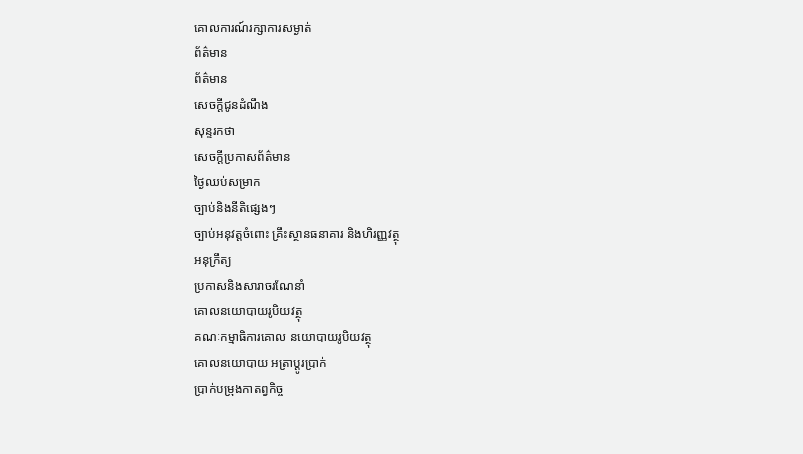គោលការណ៍រក្សាការសម្ងាត់
ព័ត៌មាន
ព័ត៌មាន
សេចក្តីជូនដំណឹង
សុន្ទរកថា
សេចក្តីប្រកាសព័ត៌មាន
ថ្ងៃឈប់សម្រាក
ច្បាប់និងនីតិផ្សេងៗ
ច្បាប់អនុវត្តចំពោះ គ្រឹះស្ថានធនាគារ និងហិរញ្ញវត្ថុ
អនុក្រឹត្យ
ប្រកាសនិងសារាចរណែនាំ
គោលនយោបាយរូបិយវត្ថុ
គណៈកម្មាធិការគោល នយោបាយរូបិយវត្ថុ
គោលនយោបាយ អត្រាប្តូរប្រាក់
ប្រាក់បម្រុងកាតព្វកិច្ច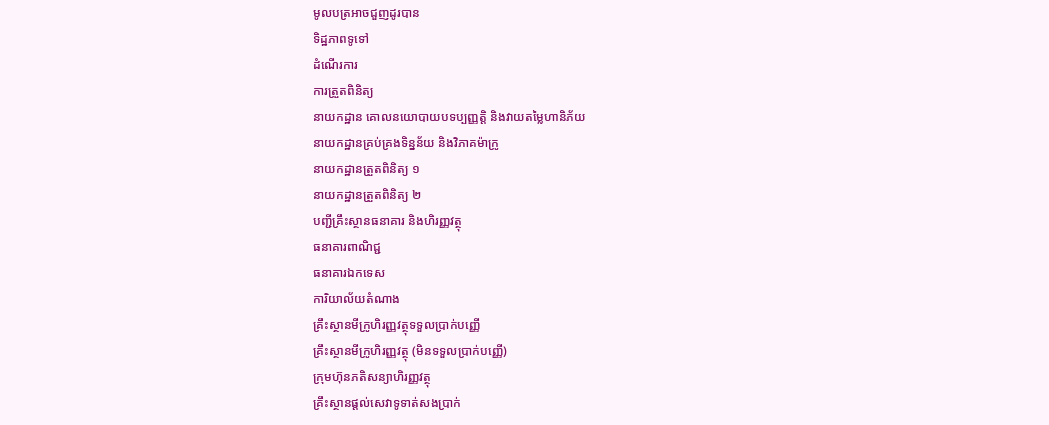មូលបត្រអាចជួញដូរបាន
ទិដ្ឋភាពទូទៅ
ដំណើរការ
ការត្រួតពិនិត្យ
នាយកដ្ឋាន គោលនយោបាយបទប្បញ្ញត្តិ និងវាយតម្លៃហានិភ័យ
នាយកដ្ឋានគ្រប់គ្រងទិន្នន័យ និងវិភាគម៉ាក្រូ
នាយកដ្ឋានត្រួតពិនិត្យ ១
នាយកដ្ឋានត្រួតពិនិត្យ ២
បញ្ជីគ្រឹះស្ថានធនាគារ និងហិរញ្ញវត្ថុ
ធនាគារពាណិជ្ជ
ធនាគារឯកទេស
ការិយាល័យតំណាង
គ្រឹះស្ថានមីក្រូហិរញ្ញវត្ថុទទួលប្រាក់បញ្ញើ
គ្រឹះស្ថានមីក្រូហិរញ្ញវត្ថុ (មិនទទួលប្រាក់បញ្ញើ)
ក្រុមហ៊ុនភតិសន្យាហិរញ្ញវត្ថុ
គ្រឹះស្ថានផ្ដល់សេវាទូទាត់សងប្រាក់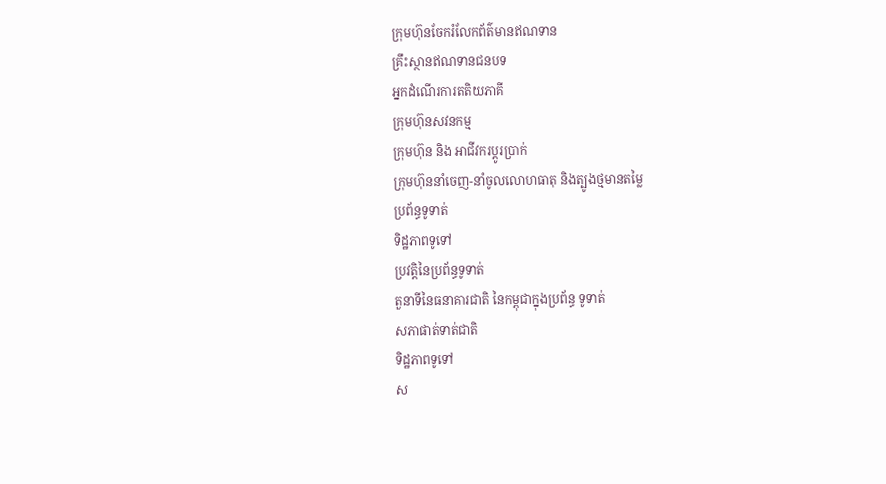ក្រុមហ៊ុនចែករំលែកព័ត៌មានឥណទាន
គ្រឹះស្ថានឥណទានជនបទ
អ្នកដំណើរការតតិយភាគី
ក្រុមហ៊ុនសវនកម្ម
ក្រុមហ៊ុន និង អាជីវករប្តូរប្រាក់
ក្រុមហ៊ុននាំចេញ-នាំចូលលោហធាតុ និងត្បូងថ្មមានតម្លៃ
ប្រព័ន្ធទូទាត់
ទិដ្ឋភាពទូទៅ
ប្រវត្តិនៃប្រព័ន្ធទូទាត់
តួនាទីនៃធនាគារជាតិ នៃកម្ពុជាក្នុងប្រព័ន្ធ ទូទាត់
សភាផាត់ទាត់ជាតិ
ទិដ្ឋភាពទូទៅ
ស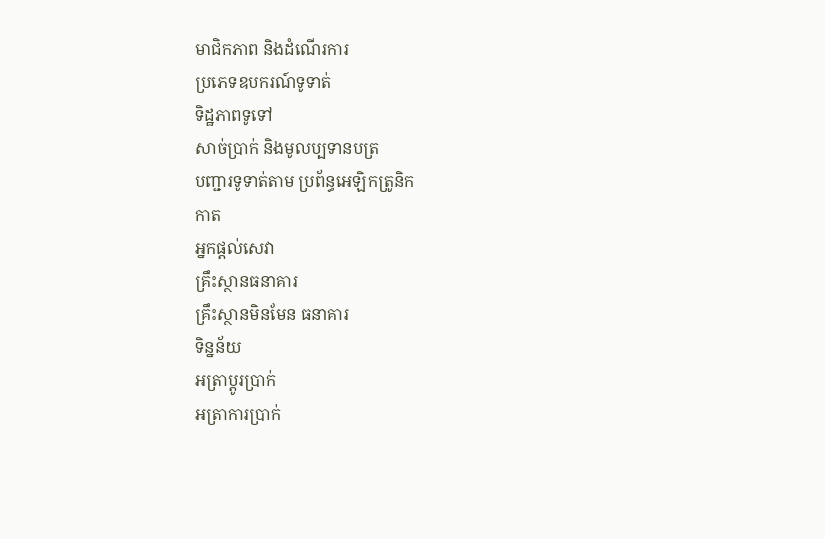មាជិកភាព និងដំណើរការ
ប្រភេទឧបករណ៍ទូទាត់
ទិដ្ឋភាពទូទៅ
សាច់ប្រាក់ និងមូលប្បទានបត្រ
បញ្ជារទូទាត់តាម ប្រព័ន្ធអេឡិកត្រូនិក
កាត
អ្នកផ្តល់សេវា
គ្រឹះស្ថានធនាគារ
គ្រឹះស្ថានមិនមែន ធនាគារ
ទិន្នន័យ
អត្រាប្តូរបា្រក់
អត្រាការប្រាក់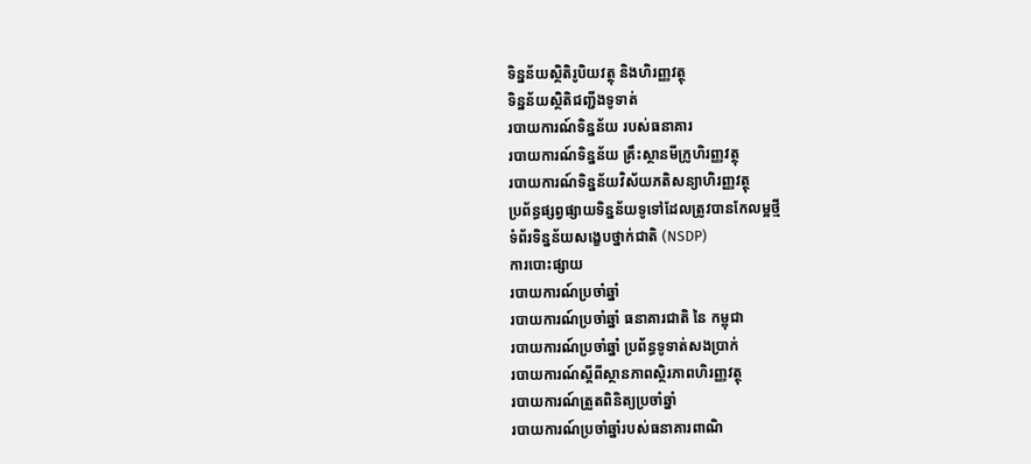ទិន្នន័យស្ថិតិរូបិយវត្ថុ និងហិរញ្ញវត្ថុ
ទិន្នន័យស្ថិតិជញ្ជីងទូទាត់
របាយការណ៍ទិន្នន័យ របស់ធនាគារ
របាយការណ៍ទិន្នន័យ គ្រឹះស្ថានមីក្រូហិរញ្ញវត្ថុ
របាយការណ៍ទិន្នន័យវិស័យភតិសន្យាហិរញ្ញវត្ថុ
ប្រព័ន្ធផ្សព្វផ្សាយទិន្នន័យទូទៅដែលត្រូវបានកែលម្អថ្មី
ទំព័រទិន្នន័យសង្ខេបថ្នាក់ជាតិ (NSDP)
ការបោះផ្សាយ
របាយការណ៍ប្រចាំឆ្នាំ
របាយការណ៍ប្រចាំឆ្នាំ ធនាគារជាតិ នៃ កម្ពុជា
របាយការណ៍ប្រចាំឆ្នាំ ប្រព័ន្ធទូទាត់សងប្រាក់
របាយការណ៍ស្តីពីស្ថានភាពស្ថិរភាពហិរញ្ញវត្ថុ
របាយការណ៍ត្រួតពិនិត្យប្រចាំឆ្នាំ
របាយការណ៍ប្រចាំឆ្នាំរបស់ធនាគារពាណិ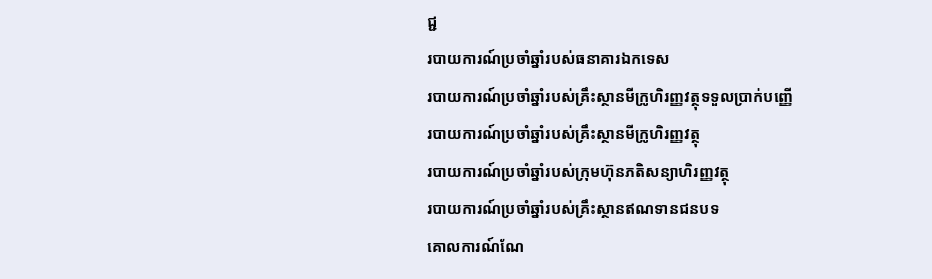ជ្ជ
របាយការណ៍ប្រចាំឆ្នាំរបស់ធនាគារឯកទេស
របាយការណ៍ប្រចាំឆ្នាំរបស់គ្រឹះស្ថានមីក្រូហិរញ្ញវត្ថុទទួលប្រាក់បញ្ញើ
របាយការណ៍ប្រចាំឆ្នាំរបស់គ្រឹះស្ថានមីក្រូហិរញ្ញវត្ថុ
របាយការណ៍ប្រចាំឆ្នាំរបស់ក្រុមហ៊ុនភតិសន្យាហិរញ្ញវត្ថុ
របាយការណ៍ប្រចាំឆ្នាំរបស់គ្រឹះស្ថានឥណទានជនបទ
គោលការណ៍ណែ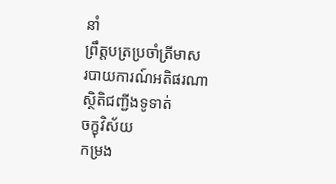នាំ
ព្រឹត្តបត្រប្រចាំត្រីមាស
របាយការណ៍អតិផរណា
ស្ថិតិជញ្ជីងទូទាត់
ចក្ខុវិស័យ
កម្រង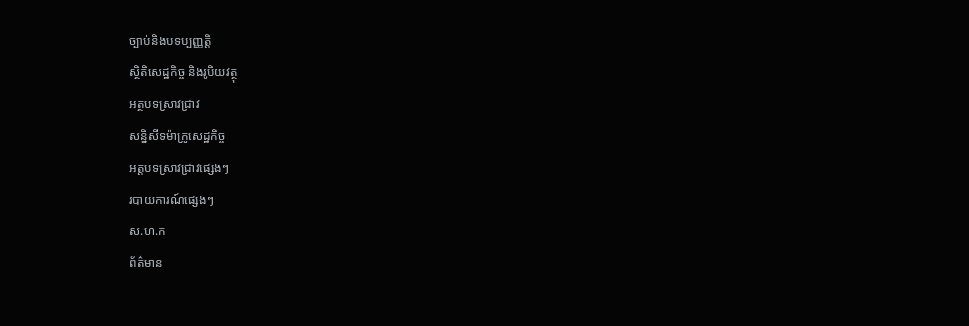ច្បាប់និងបទប្បញ្ញត្តិ
ស្ថិតិសេដ្ឋកិច្ច និងរូបិយវត្ថុ
អត្ថបទស្រាវជ្រាវ
សន្និសីទម៉ាក្រូសេដ្ឋកិច្ច
អត្តបទស្រាវជ្រាវផ្សេងៗ
របាយការណ៍ផ្សេងៗ
ស.ហ.ក
ព័ត៌មាន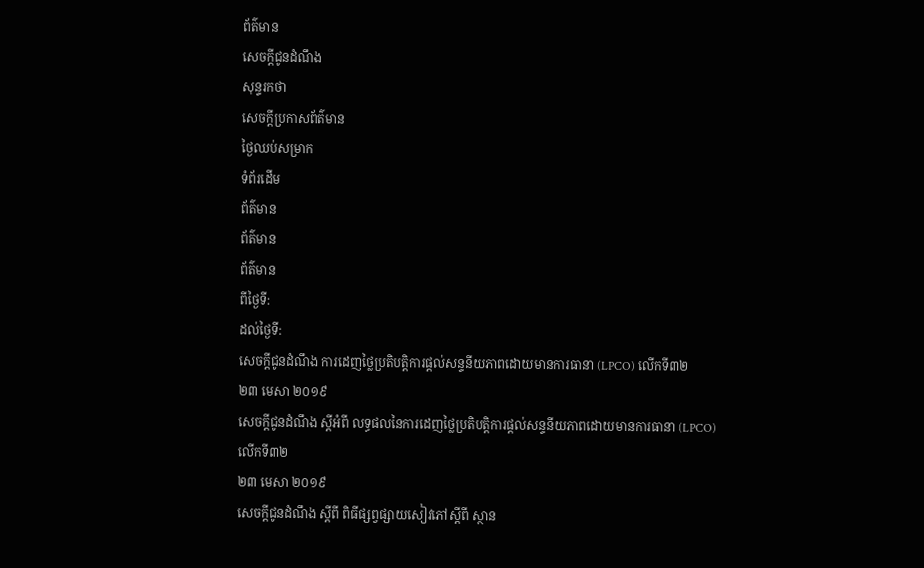ព័ត៌មាន
សេចក្តីជូនដំណឹង
សុន្ទរកថា
សេចក្តីប្រកាសព័ត៌មាន
ថ្ងៃឈប់សម្រាក
ទំព័រដើម
ព័ត៌មាន
ព័ត៌មាន
ព័ត៌មាន
ពីថ្ងៃទី:
ដល់ថ្ងៃទី:
សេចក្តីជូនដំណឹង ការដេញថ្លៃប្រតិបត្តិការផ្តល់សន្ទនីយភាពដោយមានការធានា (LPCO) លើកទី៣២
២៣ មេសា ២០១៩
សេចក្តីជូនដំណឹង ស្តីអំពី លទ្ធផលនៃការដេញថ្លៃប្រតិបត្តិការផ្តល់សន្ទនីយភាពដោយមានការធានា (LPCO) លើកទី៣២
២៣ មេសា ២០១៩
សេចក្តីជូនដំណឹង ស្តីពី ពិធីផ្សព្វផ្សាយសៀវភៅស្តីពី ស្ថាន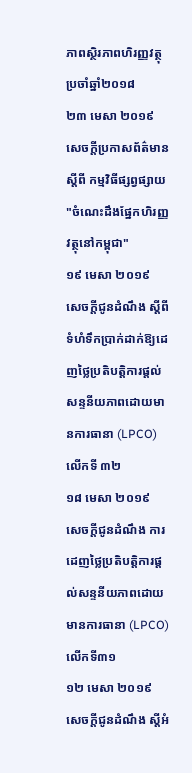ភាពស្ថិរភាពហិរញ្ញវត្ថុ ប្រចាំឆ្នាំ២០១៨
២៣ មេសា ២០១៩
សេចក្តីប្រកាសព័ត៌មាន ស្តីពី កម្មវិធីផ្សព្វផ្សាយ "ចំណេះដឹងផ្នែកហិរញ្ញវត្ថុនៅកម្ពុជា"
១៩ មេសា ២០១៩
សេចក្តីជូនដំណឹង ស្តីពី ទំហំទឹកប្រាក់ដាក់ឱ្យដេញថ្លៃប្រតិបត្តិការផ្តល់សន្ទនីយភាពដោយមានការធានា (LPCO) លើកទី ៣២
១៨ មេសា ២០១៩
សេចក្តីជូនដំណឹង ការដេញថ្លៃប្រតិបត្តិការផ្តល់សន្ទនីយភាពដោយមានការធានា (LPCO) លើកទី៣១
១២ មេសា ២០១៩
សេចក្តីជូនដំណឹង ស្តីអំ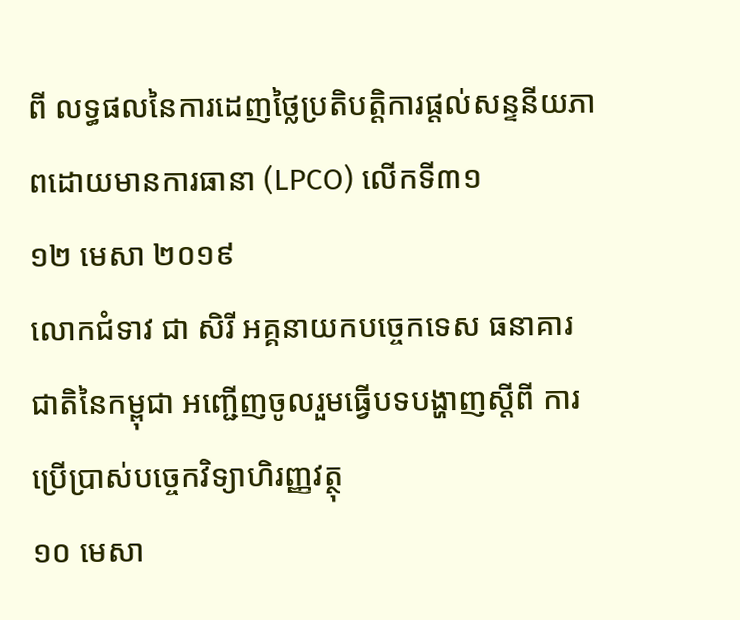ពី លទ្ធផលនៃការដេញថ្លៃប្រតិបត្តិការផ្តល់សន្ទនីយភាពដោយមានការធានា (LPCO) លើកទី៣១
១២ មេសា ២០១៩
លោកជំទាវ ជា សិរី អគ្គនាយកបច្ចេកទេស ធនាគារជាតិនៃកម្ពុជា អញ្ជើញចូលរួមធ្វើបទបង្ហាញស្តីពី ការប្រើប្រាស់បច្ចេកវិទ្យាហិរញ្ញវត្ថុ
១០ មេសា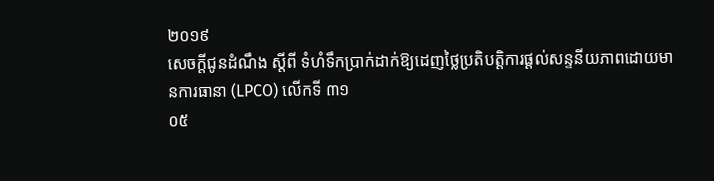២០១៩
សេចក្តីជូនដំណឹង ស្តីពី ទំហំទឹកប្រាក់ដាក់ឱ្យដេញថ្លៃប្រតិបត្តិការផ្តល់សន្ទនីយភាពដោយមានការធានា (LPCO) លើកទី ៣១
០៥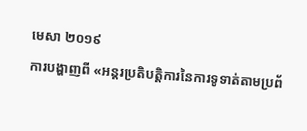មេសា ២០១៩
ការបង្ហាញពី «អន្តរប្រតិបត្តិការនៃការទូទាត់តាមប្រព័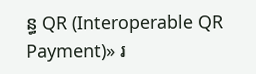ន្ធ QR (Interoperable QR Payment)» រ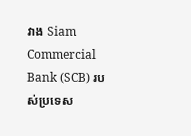វាង Siam Commercial Bank (SCB) របស់ប្រទេស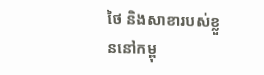ថៃ និងសាខារបស់ខ្លួននៅកម្ពុ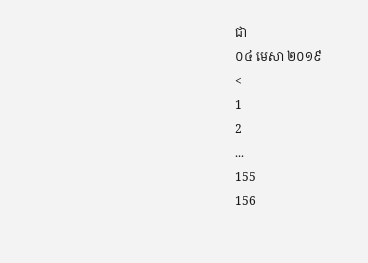ជា
០៤ មេសា ២០១៩
<
1
2
...
155
156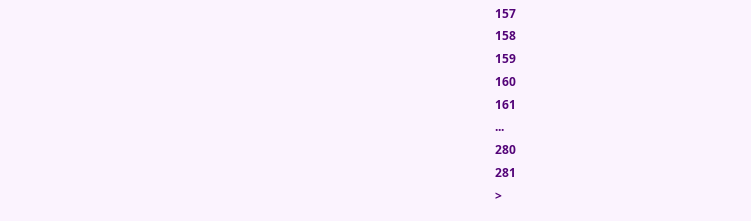157
158
159
160
161
...
280
281
>